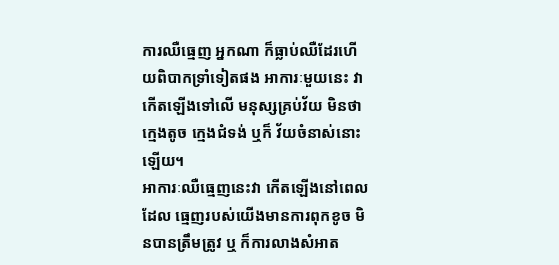ការឈឺធ្មេញ អ្នកណា ក៏ធ្លាប់ឈឺដែរហើយពិបាកទ្រាំទៀតផង អាការៈមួយនេះ វាកើតឡើងទៅលើ មនុស្សគ្រប់វ័យ មិនថា ក្មេងតូច ក្មេងជំទង់ ឬក៏ វ័យចំនាស់នោះឡើយ។
អាការៈឈឺធ្មេញនេះវា កើតឡើងនៅពេលដែល ធ្មេញរបស់យើងមានការពុកខូច មិនបានត្រឹមត្រូវ ឬ ក៏ការលាងសំអាត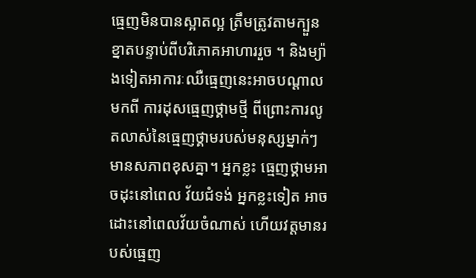ធ្មេញមិនបានស្អាតល្អ ត្រឹមត្រូវតាមក្បួនខ្នាតបន្ទាប់ពីបរិភោគអាហាររួច ។ និងម្យ៉ាងទៀតអាការៈឈឺធ្មេញនេះអាចបណ្តាលមកពី ការដុសធ្មេញថ្គាមថ្មី ពីព្រោះការលូតលាស់នៃធ្មេញថ្គាមរបស់មនុស្សម្នាក់ៗមានសភាពខុសគ្នា។ អ្នកខ្លះ ធ្មេញថ្គាមអាចដុះនៅពេល វ័យជំទង់ អ្នកខ្លះទៀត អាចដោះនៅពេលវ័យចំណាស់ ហើយវត្តមានរបស់ធ្មេញ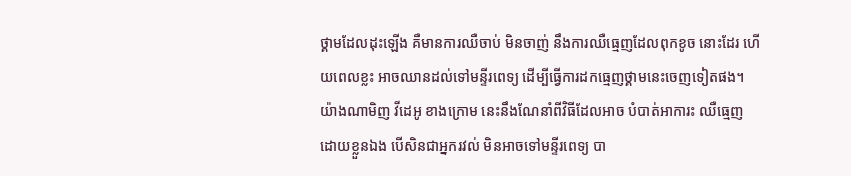ថ្គាមដែលដុះឡើង គឺមានការឈឺចាប់ មិនចាញ់ នឹងការឈឺធ្មេញដែលពុកខូច នោះដែរ ហើយពេលខ្លះ អាចឈានដល់ទៅមន្ទីរពេទ្យ ដើម្បីធ្វើការដកធ្មេញថ្គាមនេះចេញទៀតផង។
យ៉ាងណាមិញ វីដេអូ ខាងក្រោម នេះនឹងណែនាំពីវិធីដែលអាច បំបាត់អាការះ ឈឺធ្មេញ ដោយខ្លួនឯង បើសិនជាអ្នករវល់ មិនអាចទៅមន្ទីរពេទ្យ បា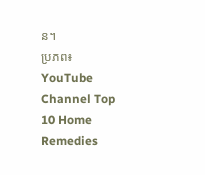ន។
ប្រភព៖ YouTube Channel Top 10 Home Remedies